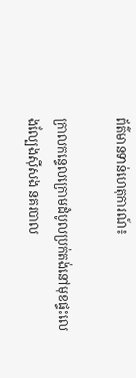ព័ត៌មានទាន់ហេតុការណ៍៖

ក្រាលកន្ទេលក្រោមដំបូលប្រក់តង់នៅមុខផ្ទះលេងល្បែងស៊ីសង នគរបាល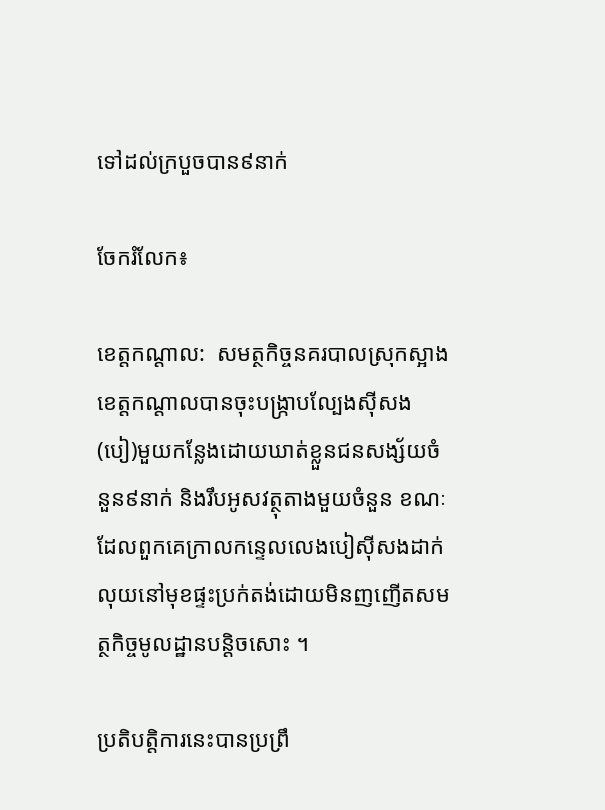ទៅដល់ក្របួចបាន៩នាក់

ចែករំលែក៖

ខេត្តកណ្ដាល:  សមត្ថកិច្ចនគរបាលស្រុកស្អាងខេត្តកណ្តាលបានចុះបង្រ្កាបល្បែងស៊ីសង(បៀ)មួយកន្លែងដោយឃាត់ខ្លួនជនសង្ស័យចំនួន៩នាក់ និងរឹបអូសវត្ថុតាងមួយចំនួន ខណៈដែលពួកគេក្រាលកន្ទេលលេងបៀស៊ីសងដាក់លុយនៅមុខផ្ទះប្រក់តង់ដោយមិនញញើតសមត្ថកិច្ចមូលដ្ឋានបន្តិចសោះ ។

ប្រតិបត្តិការនេះបានប្រព្រឹ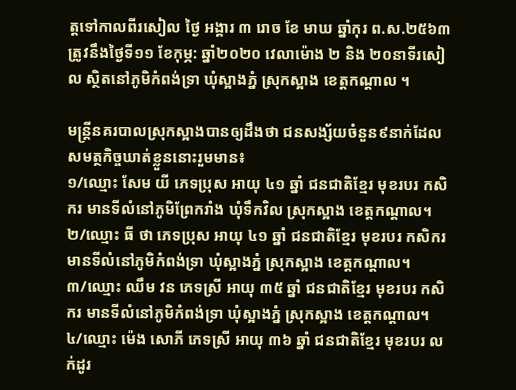ត្តទៅកាលពីរសៀល ថ្ងៃ អង្គារ ៣ រោច ខែ មាឃ ឆ្នាំកុរ ព.ស.២៥៦៣ ត្រូវនឹងថ្ងៃទី១១ ខែកុម្ភ: ឆ្នាំ២០២០ វេលាម៉ោង ២ និង ២០នាទីរសៀល ស្ថិតនៅភូមិកំពង់ទ្រា ឃុំស្អាងភ្នំ ស្រុកស្អាង ខេត្តកណ្ដាល ។

មន្ត្រីនគរបាលស្រុកស្អាងបានឲ្យដឹងថា ជនសង្ស័យចំនួន៩នាក់ដែលសមត្ថកិច្ចឃាត់ខ្លួននោះរួមមាន៖
១/ឈ្មោះ សែម យី ភេទប្រុស អាយុ ៤១ ឆ្នាំ ជនជាតិខ្មែរ មុខរបរ កសិករ មានទីលំនៅភូមិព្រែករាំង ឃុំទឹកវិល ស្រុកស្អាង ខេត្តកណ្តាល។
២/ឈ្មោះ ធី ថា ភេទប្រុស អាយុ ៤១ ឆ្នាំ ជនជាតិខ្មែរ មុខរបរ កសិករ មានទីលំនៅភូមិកំពង់ទ្រា ឃុំស្អាងភ្នំ ស្រុកស្អាង ខេត្តកណ្តាល។
៣/ឈ្មោះ ឈឹម វន ភេទស្រី អាយុ ៣៥ ឆ្នាំ ជនជាតិខ្មែរ មុខរបរ កសិករ មានទីលំនៅភូមិកំពង់ទ្រា ឃុំស្អាងភ្នំ ស្រុកស្អាង ខេត្តកណ្តាល។
៤/ឈ្មោះ ម៉េង សោភី ភេទស្រី អាយុ ៣៦ ឆ្នាំ ជនជាតិខ្មែរ មុខរបរ លក់ដូរ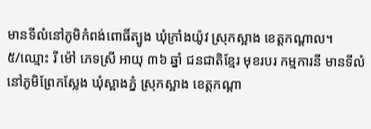មានទីលំនៅភូមិកំពង់ពោធិ៍ត្បូង ឃុំក្រាំងយ៉ូវ ស្រុកស្អាង ខេត្តកណ្តាល។
៥/ឈ្មោះ រី ម៉ៅ ភេទស្រី អាយុ ៣៦ ឆ្នាំ ជនជាតិខ្មែរ មុខរបរ កម្មការនី មានទីលំនៅភូមិព្រែកស្លែង ឃុំស្អាងភ្នំ ស្រុកស្អាង ខេត្តកណ្តា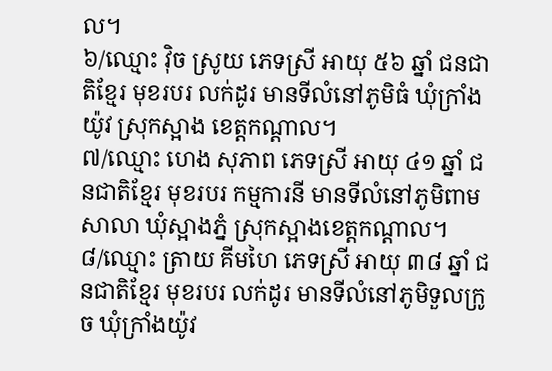ល។
៦/ឈ្មោះ វ៉ិច ស្រូយ ភេទស្រី អាយុ ៥៦ ឆ្នាំ ជនជាតិខ្មែរ មុខរបរ លក់ដូរ មានទីលំនៅភូមិធំ ឃុំក្រាំងយ៉ូវ ស្រុកស្អាង ខេត្តកណ្តាល។
៧/ឈ្មោះ ហេង សុភាព ភេទស្រី អាយុ ៤១ ឆ្នាំ ជនជាតិខ្មែរ មុខរបរ កម្មការនី មានទីលំនៅភូមិពាមសាលា ឃុំស្អាងភ្នំ ស្រុកស្អាងខេត្តកណ្តាល។
៨/ឈ្មោះ ត្រាយ គីមហៃ ភេទស្រី អាយុ ៣៨ ឆ្នាំ ជនជាតិខ្មែរ មុខរបរ លក់ដូរ មានទីលំនៅភូមិទួលក្រូច ឃុំក្រាំងយ៉ូវ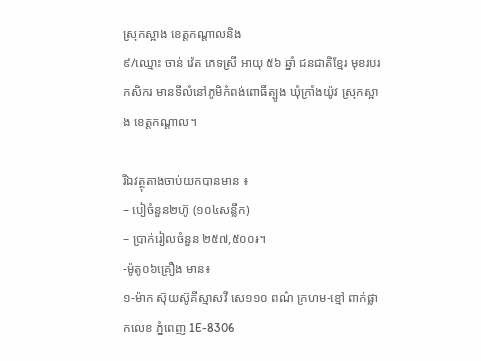ស្រុកស្អាង ខេត្តកណ្តាលនិង
៩/ឈ្មោះ ចាន់ វ៉េត ភេទស្រី អាយុ ៥៦ ឆ្នាំ ជនជាតិខ្មែរ មុខរបរ កសិករ មានទីលំនៅភូមិកំពង់ពោធិ៍ត្បូង ឃុំក្រាំងយ៉ូវ ស្រុកស្អាង ខេត្តកណ្តាល។

រីឯវត្ថុតាងចាប់យកបានមាន ៖
– បៀចំនួន២ហ៊ូ (១០៤សន្លឹក)
– ប្រាក់រៀលចំនួន ២៥៧,៥០០៛។
-ម៉ូតូ០៦គ្រឿង មាន៖
១-ម៉ាក ស៊ុយស៊ូគីស្មាសវី សេ១១០ ពណ៌ ក្រហម-ខ្មៅ ពាក់ផ្លាកលេខ ភ្នំពេញ 1E-8306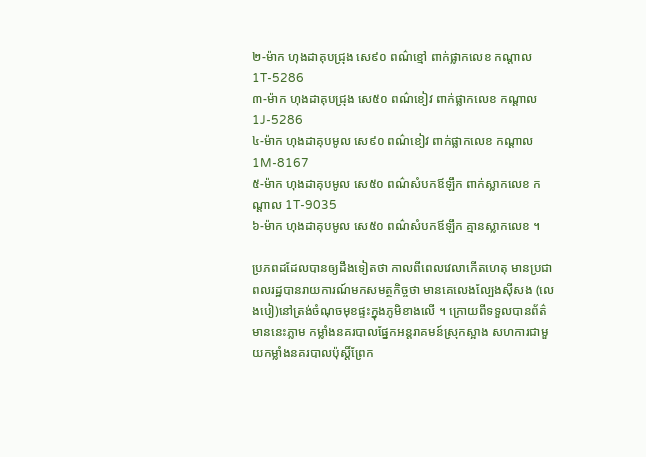២-ម៉ាក ហុងដាគុបជ្រុង សេ៩០ ពណ៌ខ្មៅ ពាក់ផ្លាកលេខ កណ្តាល 1T-5286
៣-ម៉ាក ហុងដាគុបជ្រុង សេ៥០ ពណ៌ខៀវ ពាក់ផ្លាកលេខ កណ្តាល 1J-5286
៤-ម៉ាក ហុងដាគុបមូល សេ៩០ ពណ៌ខៀវ ពាក់ផ្លាកលេខ កណ្តាល 1M-8167
៥-ម៉ាក ហុងដាគុបមូល សេ៥០ ពណ៌សំបកឪឡឹក ពាក់ស្លាកលេខ កណ្តាល 1T-9035
៦-ម៉ាក ហុងដាគុបមូល សេ៥០ ពណ៌សំបកឪឡឹក គ្មានស្លាកលេខ ។

ប្រភពដដែលបានឲ្យដឹងទៀតថា កាលពីពេលវេលាកើតហេតុ មានប្រជាពលរដ្ឋបានរាយការណ៍មកសមត្ថកិច្ចថា មានគេលេងល្បែងស៊ីសង (លេងបៀ)នៅត្រង់ចំណុចមុខផ្ទះក្នុងភូមិខាងលើ ។ ក្រោយពីទទួលបានព័ត៌មាននេះភ្លាម កម្លាំងនគរបាលផ្នែកអន្តរាគមន៍ស្រុកស្អាង សហការជាមួយកម្លាំងនគរបាលប៉ុស្ដិ៍ព្រែក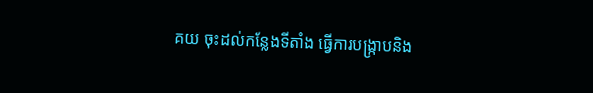គយ ចុះដល់កន្លែងទីតាំង ធ្វើការបង្រ្កាបនិង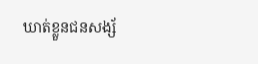ឃាត់ខ្លួនជនសង្ស័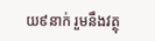យ៩នាក់ រួមនឹងវត្ថុ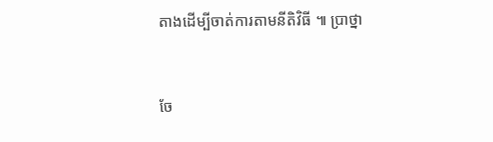តាងដើម្បីចាត់ការតាមនីតិវិធី ៕ ប្រាថ្នា


ចែ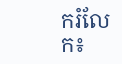ករំលែក៖